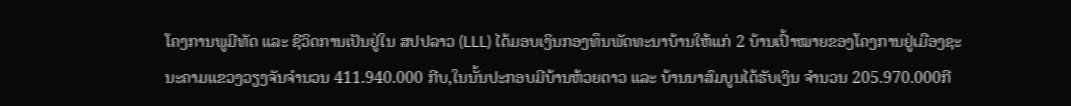ໂຄງການພູມີທັດ ແລະ ຊີວິດການເປັນຢູ່ໃນ ສປປລາວ (LLL) ໄດ້ມອບເງິນກອງທຶນພັດທະນາບ້ານໃຫ້ແກ່ 2 ບ້ານເປົ້າໝາຍຂອງໂຄງການຢູ່ເມືອງຊະນະຄາມແຂວງວຽງຈັນຈຳນວນ 411.940.000 ກີບ,ໃນນັ້ນປະກອບມີບ້ານຫ້ວຍຕາວ ແລະ ບ້ານນາສົມບູນໄດ້ຮັບເງິນ ຈຳນວນ 205.970.000ກີ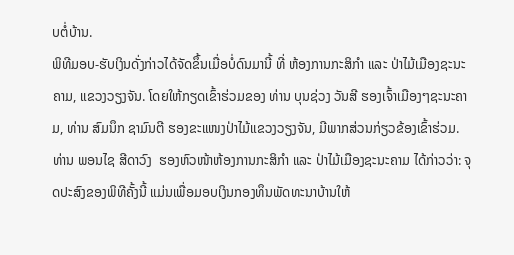ບຕໍ່ບ້ານ.
ພິທີມອບ-ຮັບເງິນດັ່ງກ່າວໄດ້ຈັດຂຶ້ນເມື່ອບໍ່ດົນມານີ້ ທີ່ ຫ້ອງການກະສິກໍາ ແລະ ປ່າໄມ້ເມືອງຊະນະຄາມ, ແຂວງວຽງຈັນ. ໂດຍໃຫ້ກຽດເຂົ້າຮ່ວມຂອງ ທ່ານ ບຸນຊ່ວງ ວັນສີ ຮອງເຈົ້າເມືອງໆຊະນະຄາມ, ທ່ານ ສົມນຶກ ຊາມົນຕີ ຮອງຂະແໜງປ່າໄມ້ແຂວງວຽງຈັນ, ມີພາກສ່ວນກ່ຽວຂ້ອງເຂົ້າຮ່ວມ.
ທ່ານ ພອນໄຊ ສີດາວົງ  ຮອງຫົວໜ້າຫ້ອງການກະສິກຳ ແລະ ປ່າໄມ້ເມືອງຊະນະຄາມ ໄດ້ກ່າວວ່າ: ຈຸດປະສົງຂອງພິທີຄັ້ງນີ້ ແມ່ນເພື່ອມອບເງິນກອງທຶນພັດທະນາບ້ານໃຫ້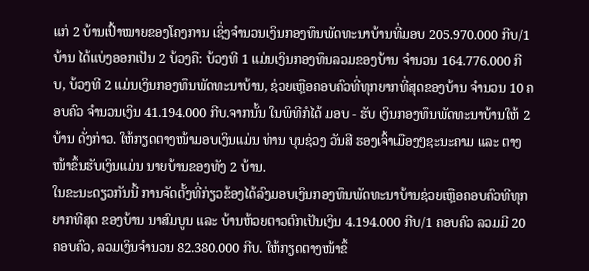ແກ່ 2 ບ້ານເປົ້າໝາຍຂອງໂຄງການ ເຊິ່ງຈໍານວນເງິນກອງທຶນພັດທະນາບ້ານທີ່ມອບ 205.970.000 ກີບ/1ບ້ານ ໄດ້ແບ່ງອອກເປັນ 2 ບ້ວງຄື: ບ້ວງທີ 1 ແມ່ນເງິນກອງທຶນລວມຂອງບ້ານ ຈໍານວນ 164.776.000 ກີບ, ບ້ວງທີ 2 ແມ່ນເງິນກອງທຶນພັດທະນາບ້ານ, ຊ່ວຍເຫຼືອຄອບຄົວທີ່ທຸກຍາກທີ່ສຸດຂອງບ້ານ ຈຳນວນ 10 ຄອບຄົວ ຈຳນວນເງິນ 41.194.000 ກີບ.ຈາກນັ້ນ ໃນພິທີກໍໄດ້ ມອບ - ຮັບ ເງິນກອງທຶນພັດທະນາບ້ານໃຫ້ 2 ບ້ານ ດັ່ງກ່າວ. ໃຫ້ກຽດຕາງໜ້າມອບເງິນແມ່ນ ທ່ານ ບຸນຊ່ວງ ວັນສີ ຮອງເຈົ້າເມືອງໆຊະນະຄາມ ແລະ ຕາງໜ້າຂຶ້ນຮັບເງິນແມ່ນ ນາຍບ້ານຂອງທັງ 2 ບ້ານ.
ໃນຂະນະດຽວກັນນີ້ ການຈັດຕັ້ງທີ່ກ່ຽວຂ້ອງໄດ້ລົງມອບເງິນກອງທຶນພັດທະນາບ້ານຊ່ວຍເຫຼືອຄອບຄົວທີທຸກຍາກທີສຸດ ຂອງບ້ານ ນາສົມບູນ ແລະ ບ້ານຫ້ວຍຕາວຕົກເປັນເງິນ 4.194.000 ກີບ/1 ຄອບຄົວ ລວມມີ 20 ຄອບຄົວ, ລວມເງິນຈຳນວນ 82.380.000 ກີບ. ໃຫ້ກຽດຕາງໜ້າຂຶ້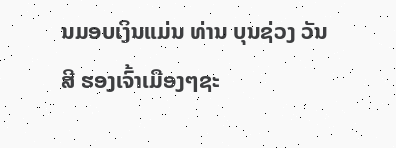ນມອບເງິນແມ່ນ ທ່ານ ບຸນຊ່ວງ ວັນສີ ຮອງເຈົ້າເມືອງໆຊະ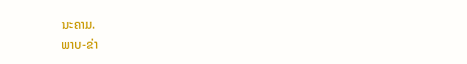ນະຄາມ.
ພາບ-ຂ່າ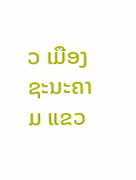ວ ເມືອງຊະນະຄາມ ແຂວ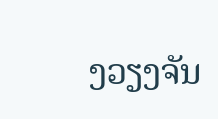ງວຽງຈັນ